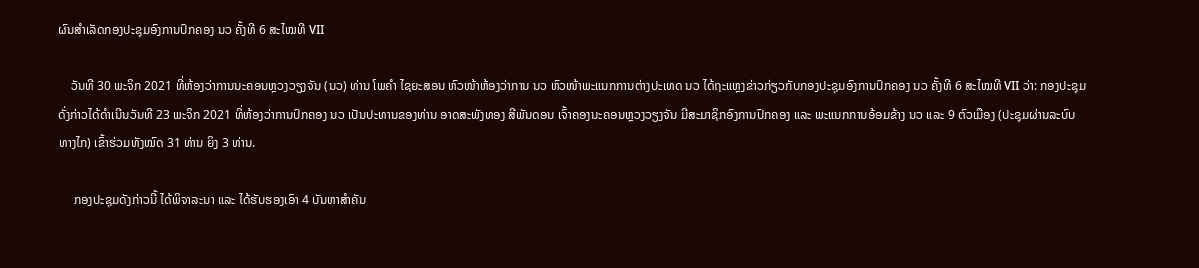ຜົນສໍາເລັດກອງປະຊຸມອົງການປົກຄອງ ນວ ຄັ້ງທີ 6 ສະໄໝທີ VII

    ວັນທີ 30 ພະຈິກ 2021 ທີ່ຫ້ອງວ່າການນະຄອນຫຼວງວຽງຈັນ (ນວ) ທ່ານ ໂພຄໍາ ໄຊຍະສອນ ຫົວໜ້າຫ້ອງວ່າການ ນວ ຫົວໜ້າພະແນກການຕ່າງປະເທດ ນວ ໄດ້ຖະແຫຼງຂ່າວກ່ຽວກັບກອງປະຊຸມອົງການປົກຄອງ ນວ ຄັ້ງທີ 6 ສະໄໝທີ VII ວ່າ: ກອງປະຊຸມດັ່ງກ່າວໄດ້ດໍາເນີນວັນທີ 23 ພະຈິກ 2021 ທິ່ຫ້ອງວ່າການປົກຄອງ ນວ ເປັນປະທານຂອງທ່ານ ອາດສະພັງທອງ ສີພັນດອນ ເຈົ້າຄອງນະຄອນຫຼວງວຽງຈັນ ມີສະມາຊິກອົງການປົກຄອງ ແລະ ພະແນກການອ້ອມຂ້າງ ນວ ແລະ 9 ຕົວເມືອງ (ປະຊຸມຜ່ານລະບົບທາງໄກ) ເຂົ້າຮ່ວມທັງໝົດ 31 ທ່ານ ຍິງ 3 ທ່ານ.

     ກອງປະຊຸມດັງກ່າວນີ້ ໄດ້ພິຈາລະນາ ແລະ ໄດ້ຮັບຮອງເອົາ 4 ບັນຫາສໍາຄັນ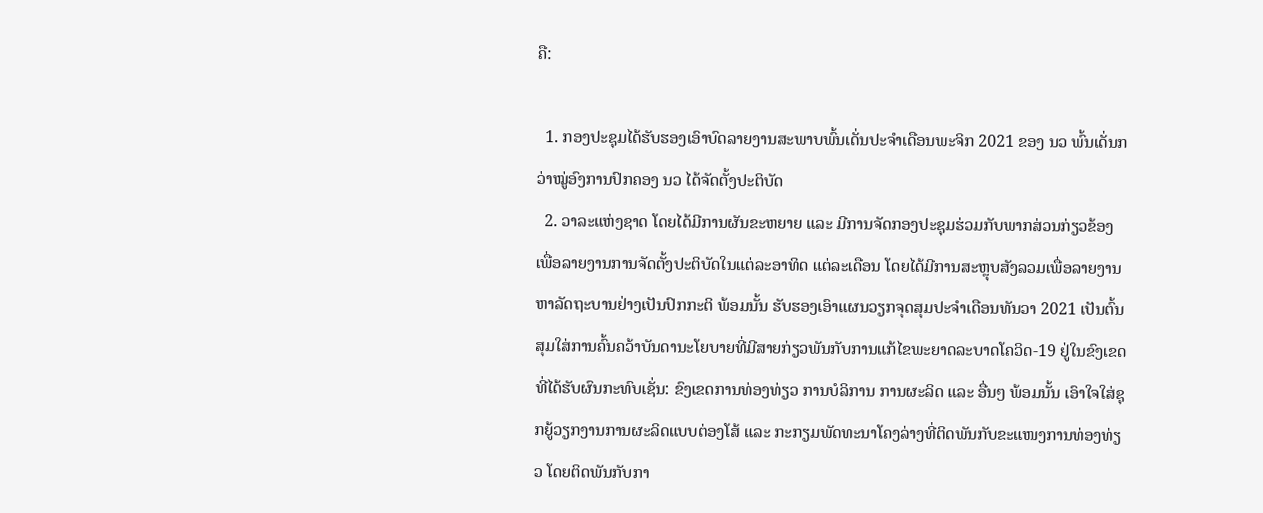ຄື:

  1. ກອງປະຊຸມໄດ້ຮັບຮອງເອົາບົດລາຍງານສະພາບພົ້ນເດັ່ນປະຈໍາເດືອນພະຈິກ 2021 ຂອງ ນວ ພົ້ນເດັ່ນກວ່າໝູ່ອົງການປົກຄອງ ນວ ໄດ້ຈັດຕັ້ງປະຕິບັດ
  2. ວາລະແຫ່ງຊາດ ໂດຍໄດ້ມີການຜັນຂະຫຍາຍ ແລະ ມີການຈັດກອງປະຊຸມຮ່ວມກັບພາກສ່ວນກ່ຽວຂ້ອງ ເພື່ອລາຍງານການຈັດຕັ້ງປະຕິບັດໃນແຕ່ລະອາທິດ ແຕ່ລະເດືອນ ໂດຍໄດ້ມີການສະຫຼຸບສັງລວມເພື່ອລາຍງານຫາລັດຖະບານຢ່າງເປັນປົກກະຕິ ພ້ອມນັ້ນ ຮັບຮອງເອົາແຜນວຽກຈຸດສຸມປະຈໍາເດືອນທັນວາ 2021 ເປັນຕົ້ນ ສຸມໃສ່ການຄົ້ນຄວ້າບັນດານະໂຍບາຍທີ່ມີສາຍກ່ຽວພັນກັບການແກ້ໄຂພະຍາດລະບາດໂຄວິດ-19 ຢູ່ໃນຂົງເຂດທີ່ໄດ້ຮັບຜົນກະທົບເຊັ່ນ: ຂົງເຂດການທ່ອງທ່ຽວ ການບໍລິການ ການຜະລິດ ແລະ ອື່ນໆ ພ້ອມນັ້ນ ເອົາໃຈໃສ່ຊຸກຍູ້ວຽກງານການຜະລິດແບບຕ່ອງໂສ້ ແລະ ກະກຽມພັດທະນາໂຄງລ່າງທີ່ຕິດພັນກັບຂະແໜງການທ່ອງທ່ຽວ ໂດຍຕິດພັນກັບກາ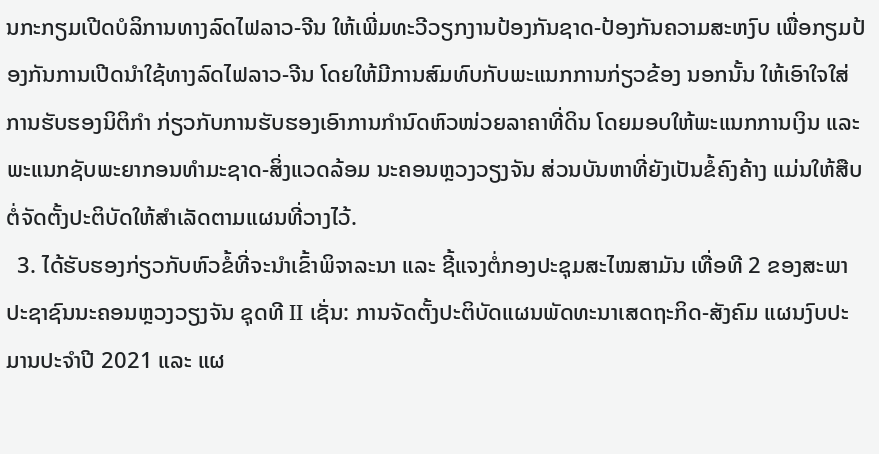ນກະກຽມເປີດບໍລິການທາງລົດໄຟລາວ-ຈີນ ໃຫ້ເພີ່ມທະວີວຽກງານປ້ອງກັນຊາດ-ປ້ອງກັນຄວາມສະຫງົບ ເພື່ອກຽມປ້ອງກັນການເປີດນໍາໃຊ້ທາງລົດໄຟລາວ-ຈີນ ໂດຍໃຫ້ມີການສົມທົບກັບພະແນກການກ່ຽວຂ້ອງ ນອກນັ້ນ ໃຫ້ເອົາໃຈໃສ່ການຮັບຮອງນິຕິກໍາ ກ່ຽວກັບການຮັບຮອງເອົາການກໍານົດຫົວໜ່ວຍລາຄາທີ່ດິນ ໂດຍມອບໃຫ້ພະແນກການເງິນ ແລະ ພະແນກຊັບພະຍາກອນທໍາມະຊາດ-ສິ່ງແວດລ້ອມ ນະຄອນຫຼວງວຽງຈັນ ສ່ວນບັນຫາທີ່ຍັງເປັນຂໍ້ຄົງຄ້າງ ແມ່ນໃຫ້ສືບຕໍ່ຈັດຕັ້ງປະຕິບັດໃຫ້ສໍາເລັດຕາມແຜນທີ່ວາງໄວ້.
  3. ໄດ້ຮັບຮອງກ່ຽວກັບຫົວຂໍ້ທີ່ຈະນໍາເຂົ້າພິຈາລະນາ ແລະ ຊີ້ແຈງຕໍ່ກອງປະຊຸມສະໄໝສາມັນ ເທື່ອທີ 2 ຂອງສະພາປະຊາຊົນນະຄອນຫຼວງວຽງຈັນ ຊຸດທີ II ເຊັ່ນ: ການຈັດຕັ້ງປະຕິບັດແຜນພັດທະນາເສດຖະກິດ-ສັງຄົມ ແຜນງົບປະມານປະຈໍາປີ 2021 ແລະ ແຜ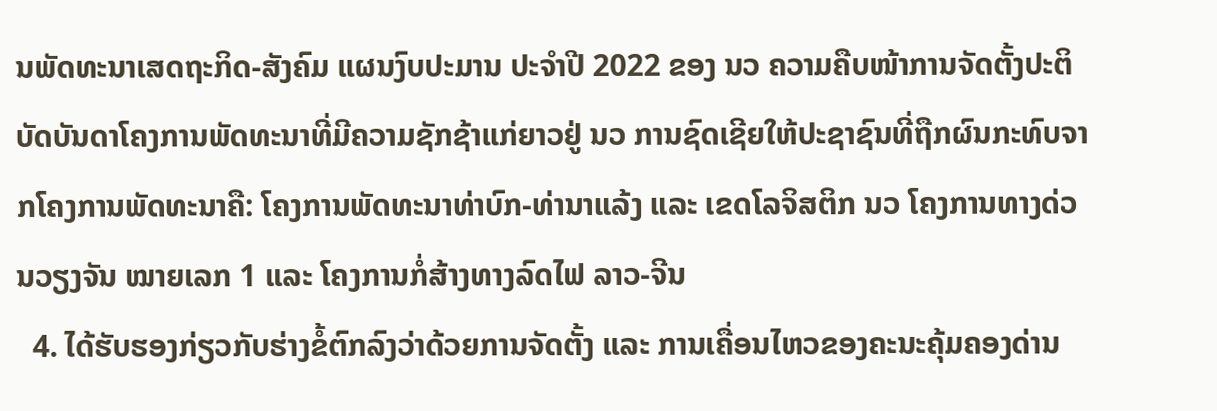ນພັດທະນາເສດຖະກິດ-ສັງຄົມ ແຜນງົບປະມານ ປະຈໍາປີ 2022 ຂອງ ນວ ຄວາມຄືບໜ້າການຈັດຕັ້ງປະຕິບັດບັນດາໂຄງການພັດທະນາທີ່ມີຄວາມຊັກຊ້າແກ່ຍາວຢູ່ ນວ ການຊົດເຊີຍໃຫ້ປະຊາຊົນທີ່ຖືກຜົນກະທົບຈາກໂຄງການພັດທະນາຄື: ໂຄງການພັດທະນາທ່າບົກ-ທ່ານາແລ້ງ ແລະ ເຂດໂລຈິສຕິກ ນວ ໂຄງການທາງດ່ວນວຽງຈັນ ໝາຍເລກ 1 ແລະ ໂຄງການກໍ່ສ້າງທາງລົດໄຟ ລາວ-ຈີນ
  4. ໄດ້ຮັບຮອງກ່ຽວກັບຮ່າງຂໍ້ຕົກລົງວ່າດ້ວຍການຈັດຕັ້ງ ແລະ ການເຄື່ອນໄຫວຂອງຄະນະຄຸ້ມຄອງດ່ານ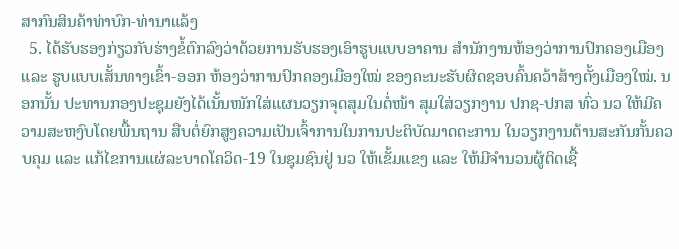ສາກົນສິນຄ້າທ່າບົກ-ທ່ານາແລ້ງ
  5. ໄດ້ຮັບຮອງກ່ຽວກັບຮ່າງຂໍ້ຕົກລົງວ່າດ້ວຍການຮັບຮອງເອົາຮູບແບບອາຄານ ສໍານັກງານຫ້ອງວ່າການປົກຄອງເມືອງ ແລະ ຮູບແບບເສັ້ນທາງເຂົ້າ-ອອກ ຫ້ອງວ່າການປົກຄອງເມືອງໃໝ່ ຂອງຄະນະຮັບຜິດຊອບຄົ້ນຄວ້າສ້າງຕັ້ງເມືອງໃໝ່. ນອກນັ້ນ ປະທານກອງປະຊຸມຍັງໄດ້ເນັ້ນໜັກໃສ່ແຜນວຽກຈຸດສຸມໃນຕໍ່ໜ້າ ສຸມໃສ່ວຽກງານ ປກຊ-ປກສ ທົ່ວ ນວ ໃຫ້ມີຄວາມສະຫງົບໂດຍພື້ນຖານ ສືບຕໍ່ຍົກສູງຄວາມເປັນເຈົ້າການໃນການປະຕິບັດມາດຕະການ ໃນວຽກງານຕ້ານສະກັນກັ້ນຄວບຄຸມ ແລະ ແກ້ໄຂການແຜ່ລະບາດໂຄວິດ-19 ໃນຊຸມຊົນຢູ່ ນວ ໃຫ້ເຂັ້ມແຂງ ແລະ ໃຫ້ມີຈຳນວນຜູ້ຕິດເຊື້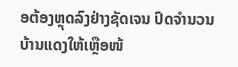ອຕ້ອງຫຼຸດລົງຢ່າງຊັດເຈນ ປົດຈໍານວນບ້ານແດງໃຫ້ເຫຼືອໜ້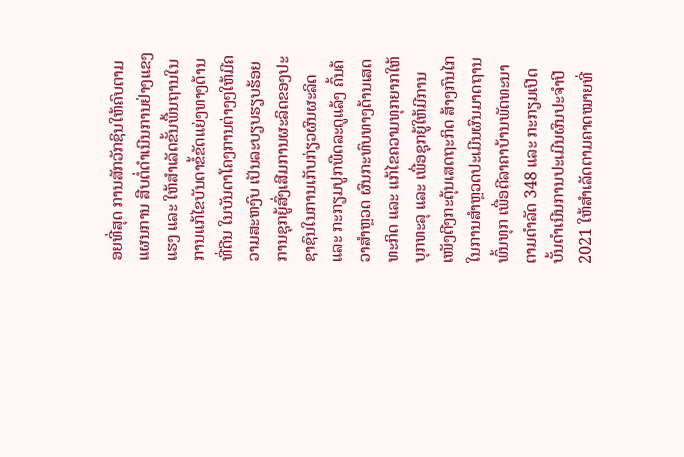ອຍທີ່ສຸດ ການສັກວັກຊິນໃຫ້ຄົບຕາມແຜນການ ສືບຕໍ່ດຳເນີນການຢ່າງແຂງແຮງ ແລະ ໃຫ້ສຳເລັດຂັ້ນພື້ນຖານໃນການແກ້ໄຂບັນດາຂໍ້ຂັດແຍ່ງທາງດ້ານທີ່ດີນ ໃນບັນດາໂຄງການຕ່າງໆໃຫ້ມີຄວາມສະຫງົບ ເປັນລະບຽບຮຽບຮ້ອຍ ການຊຸກຍູ້ສົ່ງເສີມການຜະລິດຂອງປະຊາຊົນໃນການເກັບກ່ຽວຜົນຜະລິດ ແລະ ກະກຽມປູກພືດລະດູແລ້ງ ຄົ້ນຄ້ວາສຳຫຼວດ ຜົນກະທົບທາງດ້ານເສດທະກິດ ແລະ ແກ້ໄຂຄວາມທຸກຍາກໃຫ້ບຸກທະລຸ ແລະ ເພື່ອຊຸກຍູ້ໃຫ້ມີການເໜັງຕີງກະຕຸ້ນເສດຖະກິດ ສ້າງກົນໄກໃນການສຳຫຼວດປະເມີນຜົນມາດຖານພົ້ນທຸກ ເພື່ອຕີລາຄາບ້ານພັດທະນາ ຕາມດຳລັດ 348 ແລະ ກະກຽມເປີດບັ້ນດຳເນີນການປະເມີນຜົນປະຈໍາປີ 2021 ໃຫ້ສຳເລັດຕາມຄາດໝາຍທີ່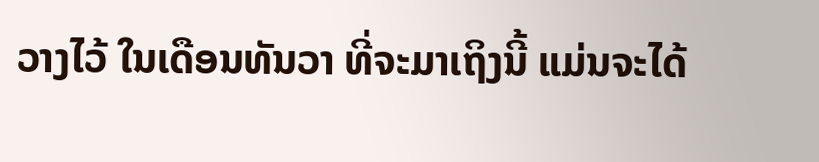ວາງໄວ້ ໃນເດືອນທັນວາ ທີ່ຈະມາເຖິງນີ້ ແມ່ນຈະໄດ້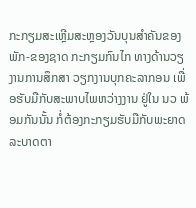ກະກຽມສະເຫຼີມສະຫຼອງວັນບຸນສໍາຄັນຂອງພັກ-ຂອງຊາດ ກະກຽມກົນໄກ ທາງດ້ານວຽງານການສຶກສາ ວຽກງານບຸກຄະລາກອນ ເພື່ອຮັບມືກັບສະພາບໄພຫວ່າງງານ ຢູ່ໃນ ນວ ພ້ອມກັນນັ້ນ ກໍ່ຕ້ອງກະກຽມຮັບມືກັບພະຍາດລະບາດຕາ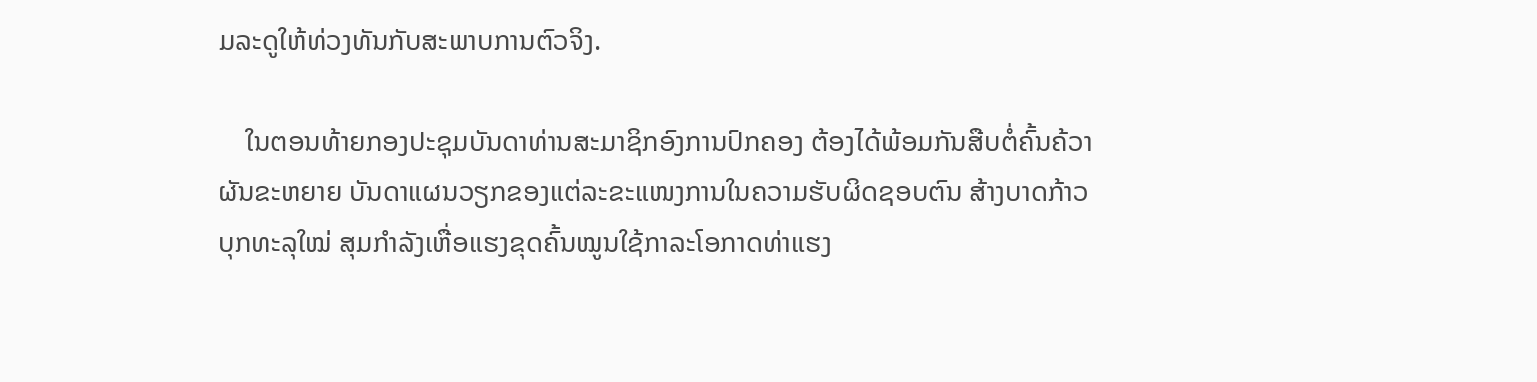ມລະດູໃຫ້ທ່ວງທັນກັບສະພາບການຕົວຈິງ.

    ໃນຕອນທ້າຍກອງປະຊຸມບັນດາທ່ານສະມາຊິກອົງການປົກຄອງ ຕ້ອງໄດ້ພ້ອມກັນສືບຕໍ່ຄົ້ນຄ້ວາຜັນຂະຫຍາຍ ບັນດາແຜນວຽກຂອງແຕ່ລະຂະແໜງການໃນຄວາມຮັບຜິດຊອບຕົນ ສ້າງບາດກ້າວບຸກທະລຸໃໝ່ ສຸມກຳລັງເຫື່ອແຮງຂຸດຄົ້ນໝູນໃຊ້ກາລະໂອກາດທ່າແຮງ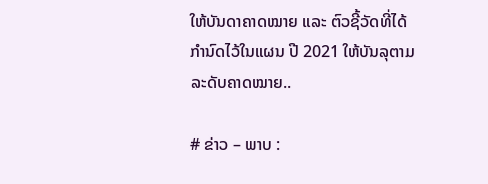ໃຫ້ບັນດາຄາດໝາຍ ແລະ ຕົວຊີ້ວັດທີ່ໄດ້ກຳນົດໄວ້ໃນແຜນ ປີ 2021 ໃຫ້ບັນລຸຕາມລະດັບຄາດໝາຍ..

# ຂ່າວ – ພາບ :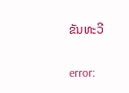ຂັນທະວີ

error: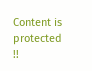Content is protected !!